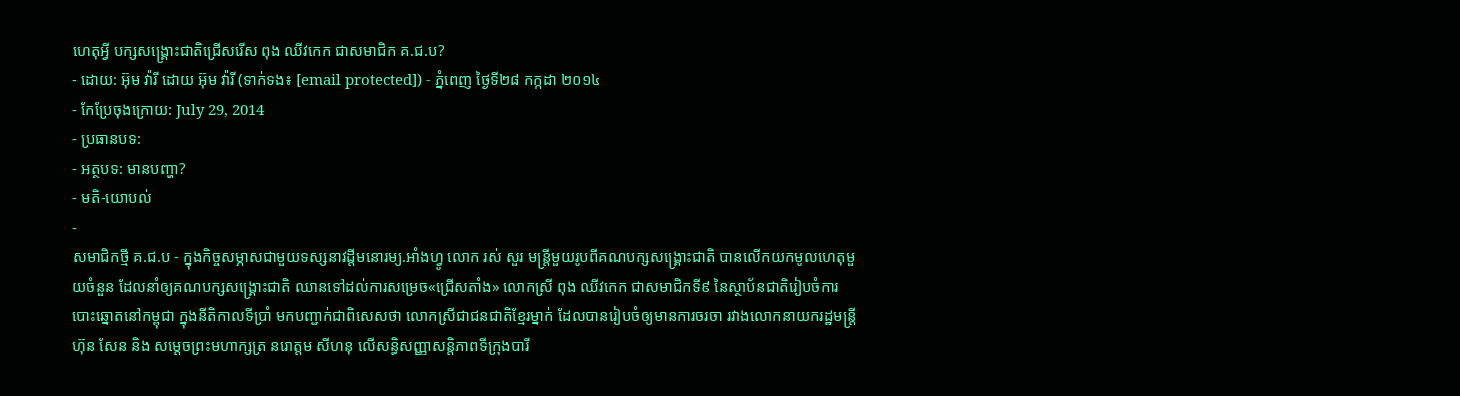ហេតុអ្វី បក្សសង្គ្រោះជាតិជ្រើសរើស ពុង ឈីវកេក ជាសមាជិក គ.ជ.ប?
- ដោយ: អ៊ុម វ៉ារី ដោយ អ៊ុម វ៉ារី (ទាក់ទង៖ [email protected]) - ភ្នំពេញ ថ្ងៃទី២៨ កក្កដា ២០១៤
- កែប្រែចុងក្រោយ: July 29, 2014
- ប្រធានបទ:
- អត្ថបទ: មានបញ្ហា?
- មតិ-យោបល់
-
សមាជិកថ្មី គ.ជ.ប - ក្នុងកិច្ចសម្ភាសជាមួយទស្សនាវដ្តីមនោរម្យ.អាំងហ្វូ លោក រស់ សួរ មន្រ្តីមួយរូបពីគណបក្សសង្គ្រោះជាតិ បានលើកយកមូលហេតុមួយចំនួន ដែលនាំឲ្យគណបក្សសង្គ្រោះជាតិ ឈានទៅដល់ការសម្រេច«ជ្រើសតាំង» លោកស្រី ពុង ឈីវកេក ជាសមាជិកទី៩ នៃស្ថាប័នជាតិរៀបចំការបោះឆ្នោតនៅកម្ពុជា ក្នុងនីតិកាលទីប្រាំ មកបញ្ជាក់ជាពិសេសថា លោកស្រីជាជនជាតិខ្មែរម្នាក់ ដែលបានរៀបចំឲ្យមានការចរចា រវាងលោកនាយករដ្ឋមន្ត្រី ហ៊ុន សែន និង សម្តេចព្រះមហាក្សត្រ នរោត្តម សីហនុ លើសន្ធិសញ្ញាសន្តិភាពទីក្រុងបារី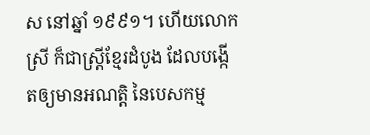ស នៅឆ្នាំ ១៩៩១។ ហើយលោកស្រី ក៏ជាស្រ្តីខ្មែរដំបូង ដែលបង្កើតឲ្យមានអណត្តិ នៃបេសកម្ម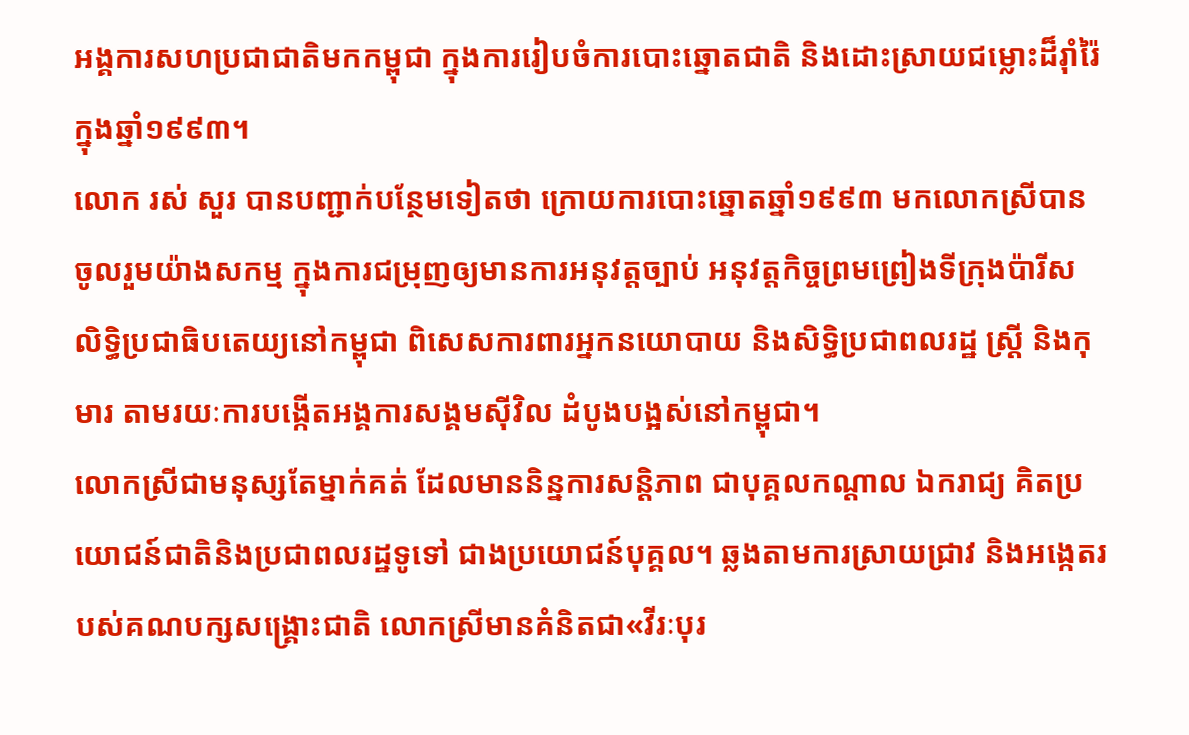អង្គការសហប្រជាជាតិមកកម្ពុជា ក្នុងការរៀបចំការបោះឆ្នោតជាតិ និងដោះស្រាយជម្លោះដ៏រ៉ាំរ៉ៃក្នុងឆ្នាំ១៩៩៣។
លោក រស់ សួរ បានបញ្ជាក់បន្ថែមទៀតថា ក្រោយការបោះឆ្នោតឆ្នាំ១៩៩៣ មកលោកស្រីបានចូលរួមយ៉ាងសកម្ម ក្នុងការជម្រុញឲ្យមានការអនុវត្តច្បាប់ អនុវត្តកិច្ចព្រមព្រៀងទីក្រុងប៉ារីស លិទ្ធិប្រជាធិបតេយ្យនៅកម្ពុជា ពិសេសការពារអ្នកនយោបាយ និងសិទ្ធិប្រជាពលរដ្ឋ ស្រ្តី និងកុមារ តាមរយៈការបង្កើតអង្គការសង្គមស៊ីវិល ដំបូងបង្អស់នៅកម្ពុជា។
លោកស្រីជាមនុស្សតែម្នាក់គត់ ដែលមាននិន្នការសន្តិភាព ជាបុគ្គលកណ្តាល ឯករាជ្យ គិតប្រយោជន៍ជាតិនិងប្រជាពលរដ្ឋទូទៅ ជាងប្រយោជន៍បុគ្គល។ ឆ្លងតាមការស្រាយជ្រាវ និងអង្កេតរបស់គណបក្សសង្គ្រោះជាតិ លោកស្រីមានគំនិតជា«វីរៈបុរ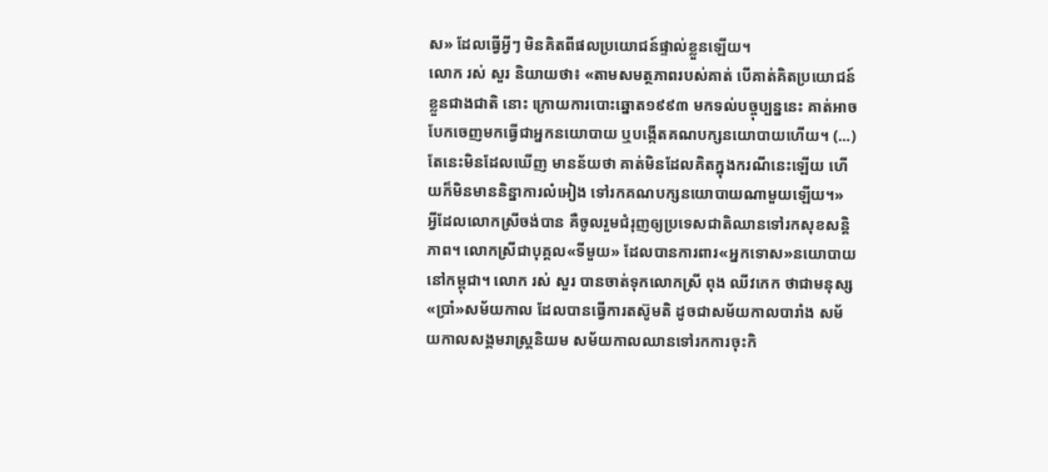ស» ដែលធ្វើអ្វីៗ មិនគិតពីផលប្រយោជន៍ផ្ទាល់ខ្លួនឡើយ។
លោក រស់ សួរ និយាយថា៖ «តាមសមត្ថភាពរបស់គាត់ បើគាត់គិតប្រយោជន៍ខ្លួនជាងជាតិ នោះ ក្រោយការបោះឆ្នោត១៩៩៣ មកទល់បច្ចុប្បន្ននេះ គាត់អាចបែកចេញមកធ្វើជាអ្នកនយោបាយ ឬបង្កើតគណបក្សនយោបាយហើយ។ (...) តែនេះមិនដែលឃើញ មានន័យថា គាត់មិនដែលគិតក្នុងករណីនេះឡើយ ហើយក៏មិនមាននិន្នាការលំអៀង ទៅរកគណបក្សនយោបាយណាមួយឡើយ។»
អ្វីដែលលោកស្រីចង់បាន គឺចូលរួមជំរុញឲ្យប្រទេសជាតិឈានទៅរកសុខសន្តិភាព។ លោកស្រីជាបុគ្គល«ទីមួយ» ដែលបានការពារ«អ្នកទោស»នយោបាយនៅកម្ពុជា។ លោក រស់ សួរ បានចាត់ទុកលោកស្រី ពុង ឈីវកេក ថាជាមនុស្ស«ប្រាំ»សម័យកាល ដែលបានធ្វើការតស៊ូមតិ ដូចជាសម័យកាលបារាំង សម័យកាលសង្គមរាស្រ្តនិយម សម័យកាលឈានទៅរកការចុះកិ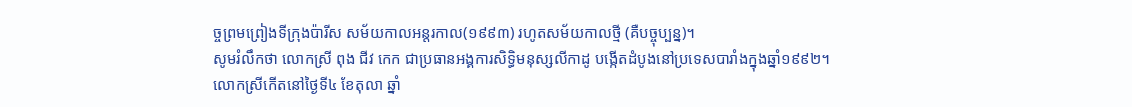ច្ចព្រមព្រៀងទីក្រុងប៉ារីស សម័យកាលអន្តរកាល(១៩៩៣) រហូតសម័យកាលថ្មី (គឺបច្ចុប្បន្ន)។
សូមរំលឹកថា លោកស្រី ពុង ជីវ កេក ជាប្រធានអង្គការសិទ្ធិមនុស្សលីកាដូ បង្កើតដំបូងនៅប្រទេសបារាំងក្នុងឆ្នាំ១៩៩២។ លោកស្រីកើតនៅថ្ងៃទី៤ ខែតុលា ឆ្នាំ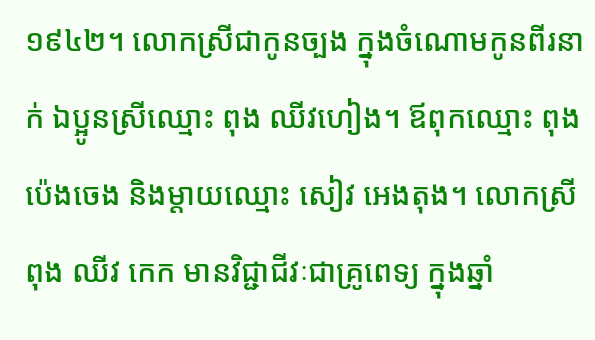១៩៤២។ លោកស្រីជាកូនច្បង ក្នុងចំណោមកូនពីរនាក់ ឯប្អូនស្រីឈ្មោះ ពុង ឈីវហៀង។ ឪពុកឈ្មោះ ពុង ប៉េងចេង និងម្តាយឈ្មោះ សៀវ អេងតុង។ លោកស្រី ពុង ឈីវ កេក មានវិជ្ជាជីវៈជាគ្រូពេទ្យ ក្នុងឆ្នាំ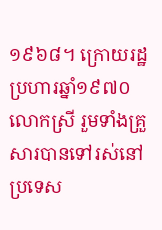១៩៦៨។ ក្រោយរដ្ឋប្រហារឆ្នាំ១៩៧០ លោកស្រី រួមទាំងគ្រួសារបានទៅរស់នៅប្រទេស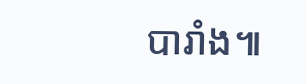បារាំង៕